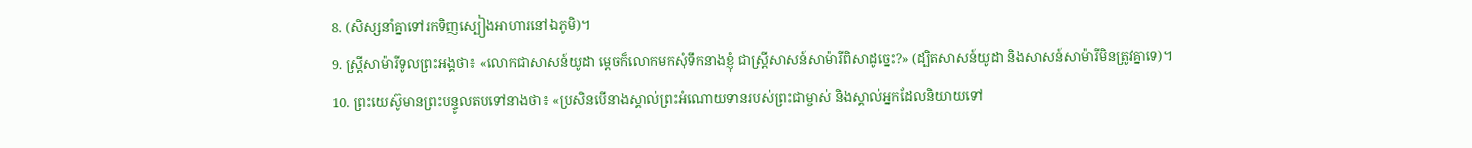8. (សិស្សនាំគ្នាទៅរកទិញស្បៀងអាហារនៅឯភូមិ)។
9. ស្ត្រីសាម៉ារីទូលព្រះអង្គថា៖ «លោកជាសាសន៍យូដា ម្ដេចក៏លោកមកសុំទឹកនាងខ្ញុំ ជាស្ត្រីសាសន៍សាម៉ារីពិសាដូច្នេះ?» (ដ្បិតសាសន៍យូដា និងសាសន៍សាម៉ារីមិនត្រូវគ្នាទេ)។
10. ព្រះយេស៊ូមានព្រះបន្ទូលតបទៅនាងថា៖ «ប្រសិនបើនាងស្គាល់ព្រះអំណោយទានរបស់ព្រះជាម្ចាស់ និងស្គាល់អ្នកដែលនិយាយទៅ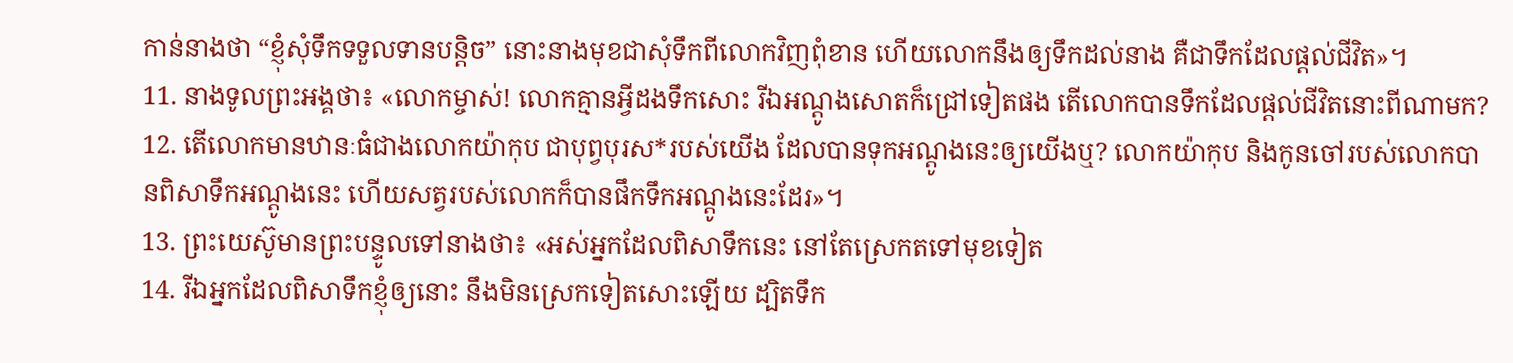កាន់នាងថា “ខ្ញុំសុំទឹកទទួលទានបន្តិច” នោះនាងមុខជាសុំទឹកពីលោកវិញពុំខាន ហើយលោកនឹងឲ្យទឹកដល់នាង គឺជាទឹកដែលផ្ដល់ជីវិត»។
11. នាងទូលព្រះអង្គថា៖ «លោកម្ចាស់! លោកគ្មានអ្វីដងទឹកសោះ រីឯអណ្ដូងសោតក៏ជ្រៅទៀតផង តើលោកបានទឹកដែលផ្ដល់ជីវិតនោះពីណាមក?
12. តើលោកមានឋានៈធំជាងលោកយ៉ាកុប ជាបុព្វបុរស*របស់យើង ដែលបានទុកអណ្ដូងនេះឲ្យយើងឬ? លោកយ៉ាកុប និងកូនចៅរបស់លោកបានពិសាទឹកអណ្ដូងនេះ ហើយសត្វរបស់លោកក៏បានផឹកទឹកអណ្ដូងនេះដែរ»។
13. ព្រះយេស៊ូមានព្រះបន្ទូលទៅនាងថា៖ «អស់អ្នកដែលពិសាទឹកនេះ នៅតែស្រេកតទៅមុខទៀត
14. រីឯអ្នកដែលពិសាទឹកខ្ញុំឲ្យនោះ នឹងមិនស្រេកទៀតសោះឡើយ ដ្បិតទឹក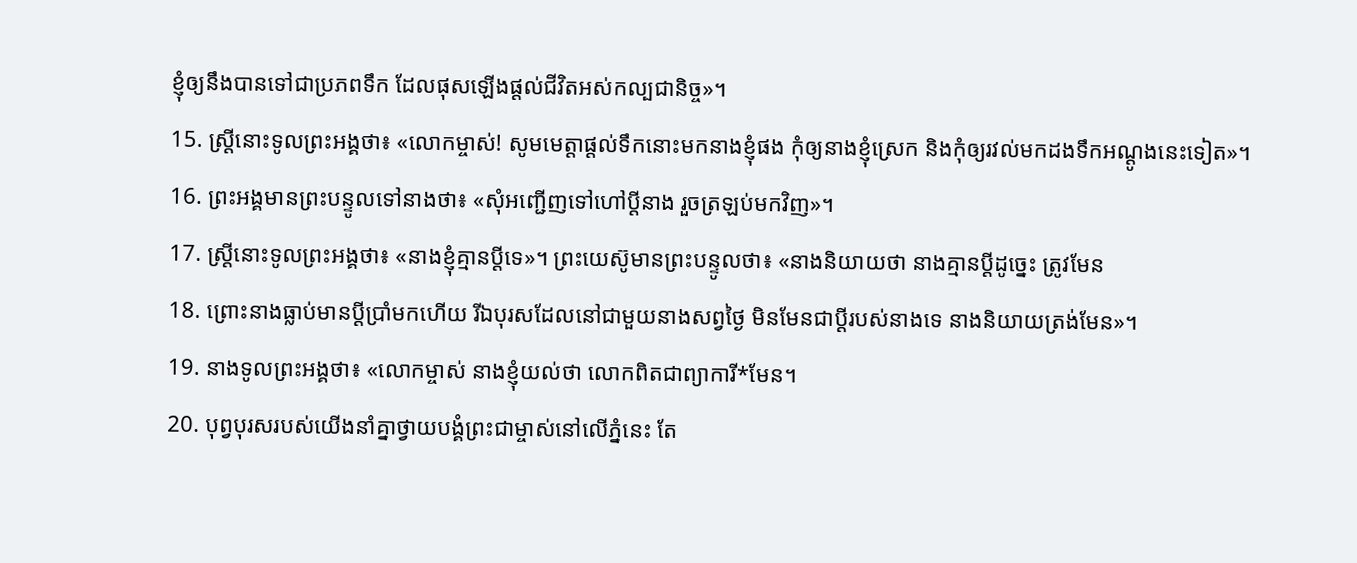ខ្ញុំឲ្យនឹងបានទៅជាប្រភពទឹក ដែលផុសឡើងផ្ដល់ជីវិតអស់កល្បជានិច្ច»។
15. ស្ត្រីនោះទូលព្រះអង្គថា៖ «លោកម្ចាស់! សូមមេត្តាផ្ដល់ទឹកនោះមកនាងខ្ញុំផង កុំឲ្យនាងខ្ញុំស្រេក និងកុំឲ្យរវល់មកដងទឹកអណ្ដូងនេះទៀត»។
16. ព្រះអង្គមានព្រះបន្ទូលទៅនាងថា៖ «សុំអញ្ជើញទៅហៅប្ដីនាង រួចត្រឡប់មកវិញ»។
17. ស្ត្រីនោះទូលព្រះអង្គថា៖ «នាងខ្ញុំគ្មានប្ដីទេ»។ ព្រះយេស៊ូមានព្រះបន្ទូលថា៖ «នាងនិយាយថា នាងគ្មានប្ដីដូច្នេះ ត្រូវមែន
18. ព្រោះនាងធ្លាប់មានប្ដីប្រាំមកហើយ រីឯបុរសដែលនៅជាមួយនាងសព្វថ្ងៃ មិនមែនជាប្ដីរបស់នាងទេ នាងនិយាយត្រង់មែន»។
19. នាងទូលព្រះអង្គថា៖ «លោកម្ចាស់ នាងខ្ញុំយល់ថា លោកពិតជាព្យាការី*មែន។
20. បុព្វបុរសរបស់យើងនាំគ្នាថ្វាយបង្គំព្រះជាម្ចាស់នៅលើភ្នំនេះ តែ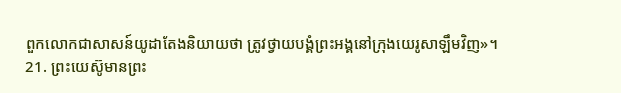ពួកលោកជាសាសន៍យូដាតែងនិយាយថា ត្រូវថ្វាយបង្គំព្រះអង្គនៅក្រុងយេរូសាឡឹមវិញ»។
21. ព្រះយេស៊ូមានព្រះ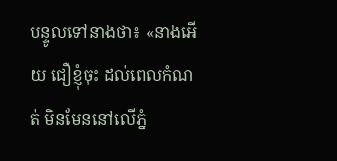បន្ទូលទៅនាងថា៖ «នាងអើយ ជឿខ្ញុំចុះ ដល់ពេលកំណត់ មិនមែននៅលើភ្នំ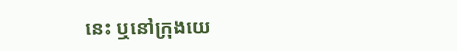នេះ ឬនៅក្រុងយេ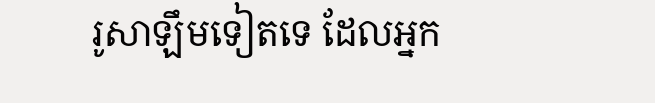រូសាឡឹមទៀតទេ ដែលអ្នក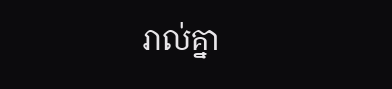រាល់គ្នា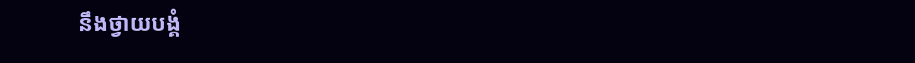នឹងថ្វាយបង្គំ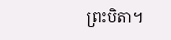ព្រះបិតា។